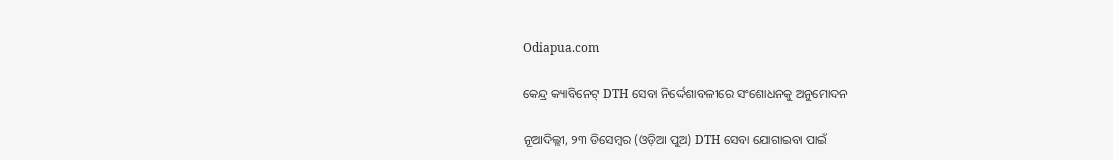Odiapua.com

କେନ୍ଦ୍ର କ୍ୟାବିନେଟ୍ DTH ସେବା ନିର୍ଦ୍ଦେଶାବଳୀରେ ସଂଶୋଧନକୁ ଅନୁମୋଦନ

ନୂଆଦିଲ୍ଲୀ, ୨୩ ଡିସେମ୍ବର (ଓଡ଼ିଆ ପୁଅ) DTH ସେବା ଯୋଗାଇବା ପାଇଁ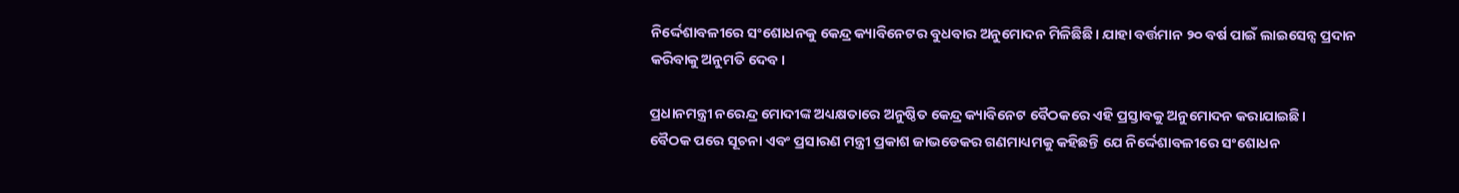ନିର୍ଦ୍ଦେଶାବଳୀରେ ସଂଶୋଧନକୁ କେନ୍ଦ୍ର କ୍ୟାବିନେଟର ବୁଧବାର ଅନୁମୋଦନ ମିଳିଛିଛି। ଯାହା ବର୍ତ୍ତମାନ ୨୦ ବର୍ଷ ପାଇଁ ଲାଇସେନ୍ସ ପ୍ରଦାନ କରିବାକୁ ଅନୁମତି ଦେବ।

ପ୍ରଧାନମନ୍ତ୍ରୀ ନରେନ୍ଦ୍ର ମୋଦୀଙ୍କ ଅଧ୍ୟକ୍ଷତାରେ ଅନୁଷ୍ଠିତ କେନ୍ଦ୍ର କ୍ୟାବିନେଟ ବୈଠକରେ ଏହି ପ୍ରସ୍ତାବକୁ ଅନୁମୋଦନ କରାଯାଇଛି।
ବୈଠକ ପରେ ସୂଚନା ଏବଂ ପ୍ରସାରଣ ମନ୍ତ୍ରୀ ପ୍ରକାଶ ଜାଭଡେକର ଗଣମାଧ୍ୟମକୁ କହିଛନ୍ତି ଯେ ନିର୍ଦ୍ଦେଶାବଳୀରେ ସଂଶୋଧନ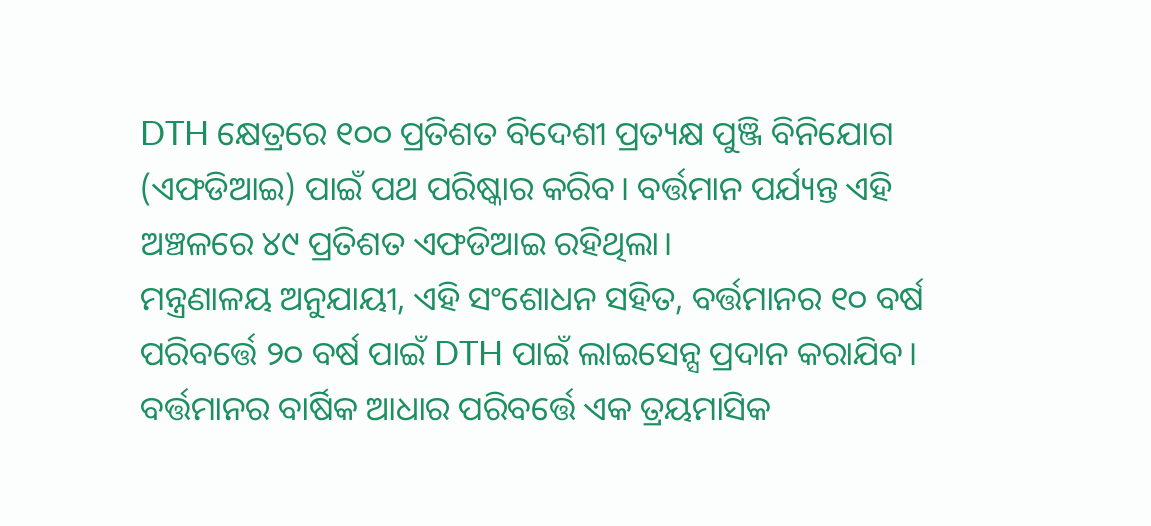DTH କ୍ଷେତ୍ରରେ ୧୦୦ ପ୍ରତିଶତ ବିଦେଶୀ ପ୍ରତ୍ୟକ୍ଷ ପୁଞ୍ଜି ବିନିଯୋଗ (ଏଫଡିଆଇ) ପାଇଁ ପଥ ପରିଷ୍କାର କରିବ। ବର୍ତ୍ତମାନ ପର୍ଯ୍ୟନ୍ତ ଏହି ଅଞ୍ଚଳରେ ୪୯ ପ୍ରତିଶତ ଏଫଡିଆଇ ରହିଥିଲା।
ମନ୍ତ୍ରଣାଳୟ ଅନୁଯାୟୀ, ଏହି ସଂଶୋଧନ ସହିତ, ବର୍ତ୍ତମାନର ୧୦ ବର୍ଷ ପରିବର୍ତ୍ତେ ୨୦ ବର୍ଷ ପାଇଁ DTH ପାଇଁ ଲାଇସେନ୍ସ ପ୍ରଦାନ କରାଯିବ। ବର୍ତ୍ତମାନର ବାର୍ଷିକ ଆଧାର ପରିବର୍ତ୍ତେ ଏକ ତ୍ରୟମାସିକ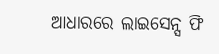ଆଧାରରେ ଲାଇସେନ୍ସ ଫି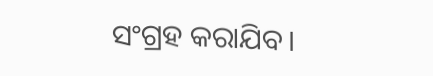ସଂଗ୍ରହ କରାଯିବ।